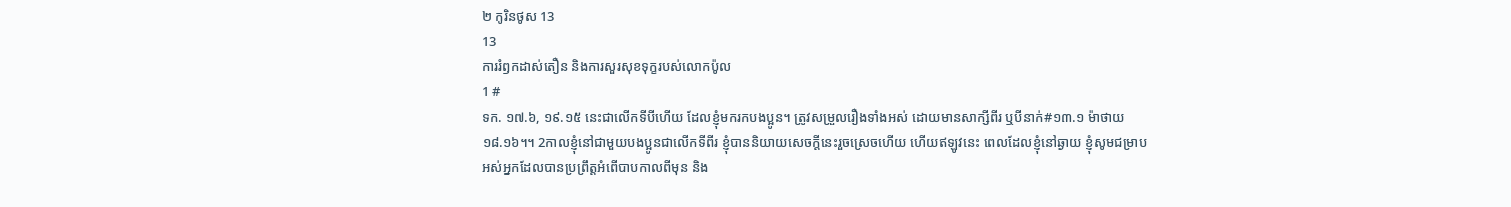២ កូរិនថូស 13
13
ការរំឭកដាស់តឿន និងការសួរសុខទុក្ខរបស់លោកប៉ូល
1 #
ទក. ១៧.៦, ១៩.១៥ នេះជាលើកទីបីហើយ ដែលខ្ញុំមករកបងប្អូន។ ត្រូវសម្រួលរឿងទាំងអស់ ដោយមានសាក្សីពីរ ឬបីនាក់#១៣.១ ម៉ាថាយ ១៨.១៦។។ 2កាលខ្ញុំនៅជាមួយបងប្អូនជាលើកទីពីរ ខ្ញុំបាននិយាយសេចក្ដីនេះរួចស្រេចហើយ ហើយឥឡូវនេះ ពេលដែលខ្ញុំនៅឆ្ងាយ ខ្ញុំសូមជម្រាបអស់អ្នកដែលបានប្រព្រឹត្តអំពើបាបកាលពីមុន និង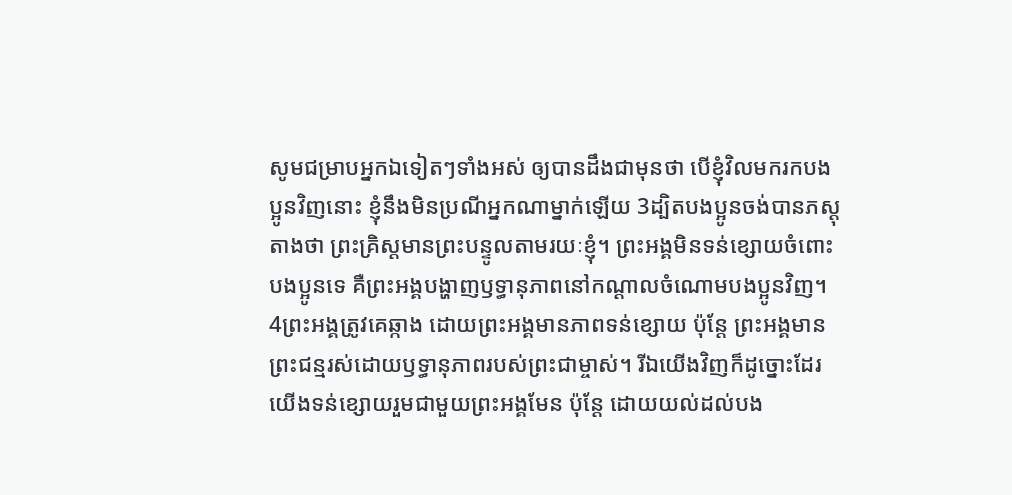សូមជម្រាបអ្នកឯទៀតៗទាំងអស់ ឲ្យបានដឹងជាមុនថា បើខ្ញុំវិលមករកបងប្អូនវិញនោះ ខ្ញុំនឹងមិនប្រណីអ្នកណាម្នាក់ឡើយ 3ដ្បិតបងប្អូនចង់បានភស្ដុតាងថា ព្រះគ្រិស្តមានព្រះបន្ទូលតាមរយៈខ្ញុំ។ ព្រះអង្គមិនទន់ខ្សោយចំពោះបងប្អូនទេ គឺព្រះអង្គបង្ហាញឫទ្ធានុភាពនៅកណ្ដាលចំណោមបងប្អូនវិញ។ 4ព្រះអង្គត្រូវគេឆ្កាង ដោយព្រះអង្គមានភាពទន់ខ្សោយ ប៉ុន្តែ ព្រះអង្គមានព្រះជន្មរស់ដោយឫទ្ធានុភាពរបស់ព្រះជាម្ចាស់។ រីឯយើងវិញក៏ដូច្នោះដែរ យើងទន់ខ្សោយរួមជាមួយព្រះអង្គមែន ប៉ុន្តែ ដោយយល់ដល់បង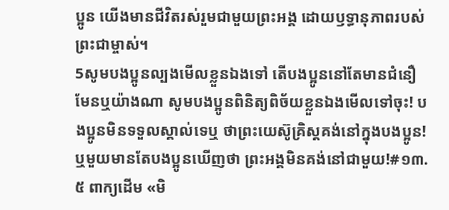ប្អូន យើងមានជីវិតរស់រួមជាមួយព្រះអង្គ ដោយឫទ្ធានុភាពរបស់ព្រះជាម្ចាស់។
5សូមបងប្អូនល្បងមើលខ្លួនឯងទៅ តើបងប្អូននៅតែមានជំនឿមែនឬយ៉ាងណា សូមបងប្អូនពិនិត្យពិច័យខ្លួនឯងមើលទៅចុះ! បងប្អូនមិនទទួលស្គាល់ទេឬ ថាព្រះយេស៊ូគ្រិស្តគង់នៅក្នុងបងប្អូន! ឬមួយមានតែបងប្អូនឃើញថា ព្រះអង្គមិនគង់នៅជាមួយ!#១៣.៥ ពាក្យដើម «មិ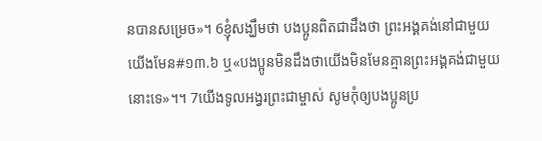នបានសម្រេច»។ 6ខ្ញុំសង្ឃឹមថា បងប្អូនពិតជាដឹងថា ព្រះអង្គគង់នៅជាមួយយើងមែន#១៣.៦ ឬ«បងប្អូនមិនដឹងថាយើងមិនមែនគ្មានព្រះអង្គគង់ជាមួយនោះទេ»។។ 7យើងទូលអង្វរព្រះជាម្ចាស់ សូមកុំឲ្យបងប្អូនប្រ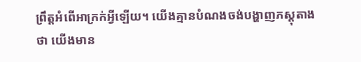ព្រឹត្តអំពើអាក្រក់អ្វីឡើយ។ យើងគ្មានបំណងចង់បង្ហាញភស្ដុតាងថា យើងមាន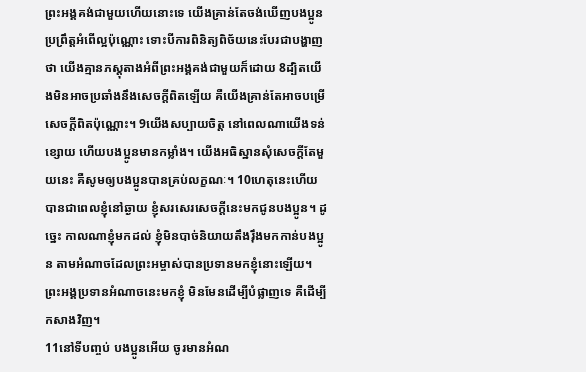ព្រះអង្គគង់ជាមួយហើយនោះទេ យើងគ្រាន់តែចង់ឃើញបងប្អូនប្រព្រឹត្តអំពើល្អប៉ុណ្ណោះ ទោះបីការពិនិត្យពិច័យនេះបែរជាបង្ហាញថា យើងគ្មានភស្ដុតាងអំពីព្រះអង្គគង់ជាមួយក៏ដោយ 8ដ្បិតយើងមិនអាចប្រឆាំងនឹងសេចក្ដីពិតឡើយ គឺយើងគ្រាន់តែអាចបម្រើសេចក្ដីពិតប៉ុណ្ណោះ។ 9យើងសប្បាយចិត្ត នៅពេលណាយើងទន់ខ្សោយ ហើយបងប្អូនមានកម្លាំង។ យើងអធិស្ឋានសុំសេចក្ដីតែមួយនេះ គឺសូមឲ្យបងប្អូនបានគ្រប់លក្ខណៈ។ 10ហេតុនេះហើយបានជាពេលខ្ញុំនៅឆ្ងាយ ខ្ញុំសរសេរសេចក្ដីនេះមកជូនបងប្អូន។ ដូច្នេះ កាលណាខ្ញុំមកដល់ ខ្ញុំមិនបាច់និយាយតឹងរ៉ឹងមកកាន់បងប្អូន តាមអំណាចដែលព្រះអម្ចាស់បានប្រទានមកខ្ញុំនោះឡើយ។ ព្រះអង្គប្រទានអំណាចនេះមកខ្ញុំ មិនមែនដើម្បីបំផ្លាញទេ គឺដើម្បីកសាងវិញ។
11នៅទីបញ្ចប់ បងប្អូនអើយ ចូរមានអំណ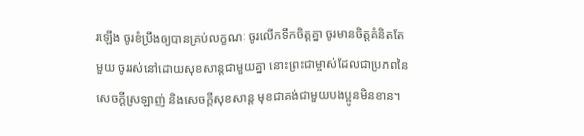រឡើង ចូរខំប្រឹងឲ្យបានគ្រប់លក្ខណៈ ចូរលើកទឹកចិត្តគ្នា ចូរមានចិត្តគំនិតតែមួយ ចូររស់នៅដោយសុខសាន្តជាមួយគ្នា នោះព្រះជាម្ចាស់ដែលជាប្រភពនៃសេចក្ដីស្រឡាញ់ និងសេចក្ដីសុខសាន្ត មុខជាគង់ជាមួយបងប្អូនមិនខាន។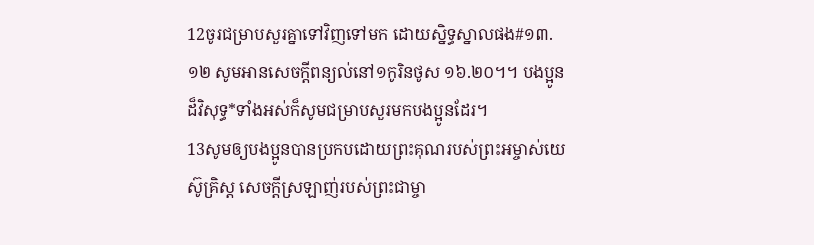12ចូរជម្រាបសួរគ្នាទៅវិញទៅមក ដោយស្និទ្ធស្នាលផង#១៣.១២ សូមអានសេចក្ដីពន្យល់នៅ១កូរិនថូស ១៦.២០។។ បងប្អូនដ៏វិសុទ្ធ*ទាំងអស់ក៏សូមជម្រាបសួរមកបងប្អូនដែរ។
13សូមឲ្យបងប្អូនបានប្រកបដោយព្រះគុណរបស់ព្រះអម្ចាស់យេស៊ូគ្រិស្ត សេចក្ដីស្រឡាញ់របស់ព្រះជាម្ចា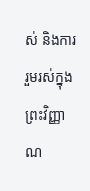ស់ និងការរួមរស់ក្នុងព្រះវិញ្ញាណ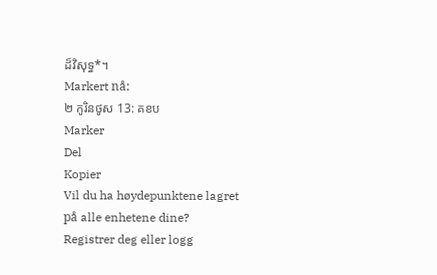ដ៏វិសុទ្ធ*។
Markert nå:
២ កូរិនថូស 13: គខប
Marker
Del
Kopier
Vil du ha høydepunktene lagret på alle enhetene dine? Registrer deg eller logg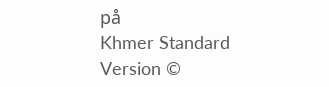på
Khmer Standard Version ©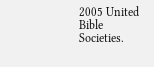2005 United Bible Societies.